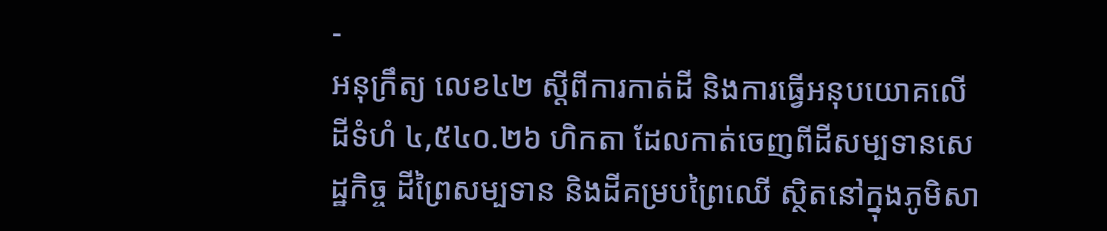-
អនុក្រឹត្យ លេខ៤២ ស្ដីពីការកាត់ដី និងការធ្វើអនុបយោគលើដីទំហំ ៤,៥៤០.២៦ ហិកតា ដែលកាត់ចេញពីដីសម្បទានសេដ្ឋកិច្ច ដីព្រៃសម្បទាន និងដីគម្របព្រៃឈើ ស្ថិតនៅក្នុងភូមិសា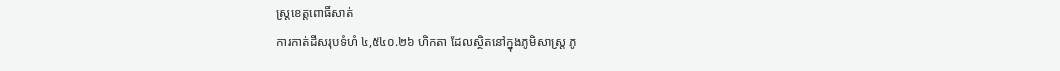ស្រ្តខេត្តពោធិ៍សាត់
ការកាត់ដីសរុបទំហំ ៤,៥៤០.២៦ ហិកតា ដែលស្ថិតនៅក្នុងភូមិសាស្រ្ត ភូ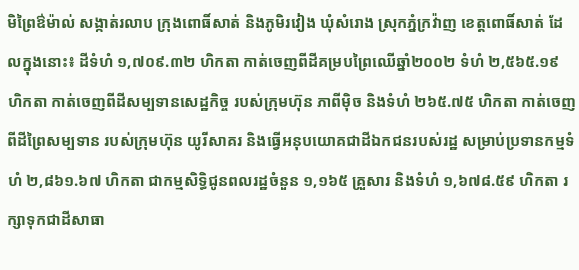មិព្រៃឳម៉ាល់ សង្កាត់រលាប ក្រុងពោធិ៍សាត់ និងភូមិរវៀង ឃុំសំរោង ស្រុកភ្នំក្រវ៉ាញ ខេត្តពោធិ៍សាត់ ដែលក្នុងនោះ៖ ដីទំហំ ១,៧០៩.៣២ ហិកតា កាត់ចេញពីដីគម្របព្រៃឈើឆ្នាំ២០០២ ទំហំ ២,៥៦៥.១៩ ហិកតា កាត់ចេញពីដីសម្បទានសេដ្ឋកិច្ច របស់ក្រុមហ៊ុន ភាពីម៉ិច និងទំហំ ២៦៥.៧៥ ហិកតា កាត់ចេញពីដីព្រៃសម្បទាន របស់ក្រុមហ៊ុន យូរីសាគរ និងធ្វើអនុបយោគជាដីឯកជនរបស់រដ្ឋ សម្រាប់ប្រទានកម្មទំហំ ២,៨៦១.៦៧ ហិកតា ជាកម្មសិទ្ធិជូនពលរដ្ឋចំនួន ១,១៦៥ គ្រួសារ និងទំហំ ១,៦៧៨.៥៩ ហិកតា រក្សាទុកជាដីសាធា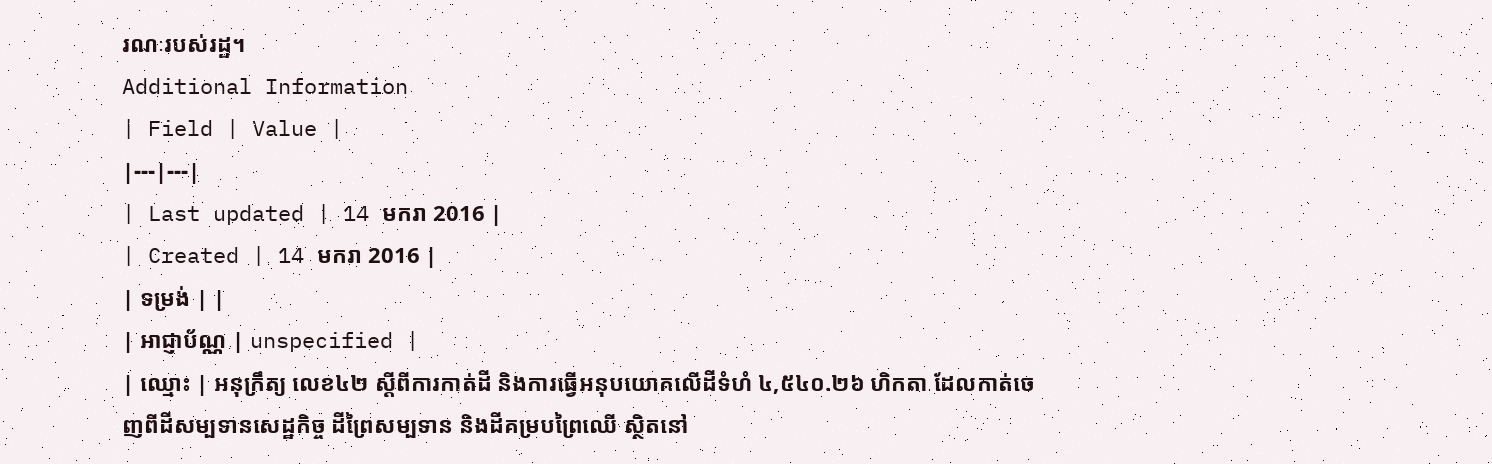រណៈរបស់រដ្ឋ។
Additional Information
| Field | Value |
|---|---|
| Last updated | 14 មករា 2016 |
| Created | 14 មករា 2016 |
| ទម្រង់ | |
| អាជ្ញាប័ណ្ណ | unspecified |
| ឈ្មោះ | អនុក្រឹត្យ លេខ៤២ ស្ដីពីការកាត់ដី និងការធ្វើអនុបយោគលើដីទំហំ ៤,៥៤០.២៦ ហិកតា ដែលកាត់ចេញពីដីសម្បទានសេដ្ឋកិច្ច ដីព្រៃសម្បទាន និងដីគម្របព្រៃឈើ ស្ថិតនៅ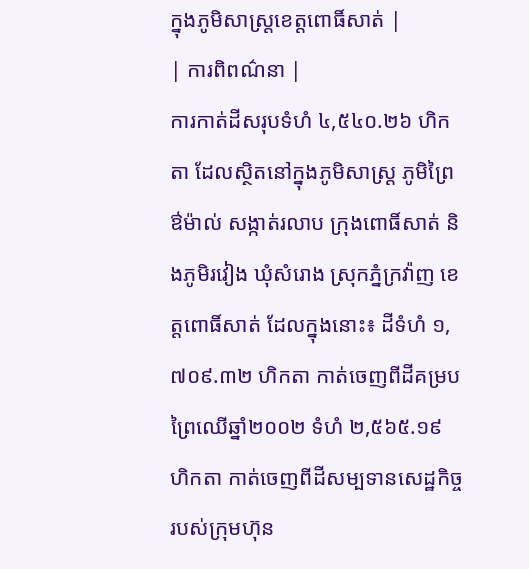ក្នុងភូមិសាស្រ្តខេត្តពោធិ៍សាត់ |
| ការពិពណ៌នា |
ការកាត់ដីសរុបទំហំ ៤,៥៤០.២៦ ហិកតា ដែលស្ថិតនៅក្នុងភូមិសាស្រ្ត ភូមិព្រៃឳម៉ាល់ សង្កាត់រលាប ក្រុងពោធិ៍សាត់ និងភូមិរវៀង ឃុំសំរោង ស្រុកភ្នំក្រវ៉ាញ ខេត្តពោធិ៍សាត់ ដែលក្នុងនោះ៖ ដីទំហំ ១,៧០៩.៣២ ហិកតា កាត់ចេញពីដីគម្របព្រៃឈើឆ្នាំ២០០២ ទំហំ ២,៥៦៥.១៩ ហិកតា កាត់ចេញពីដីសម្បទានសេដ្ឋកិច្ច របស់ក្រុមហ៊ុន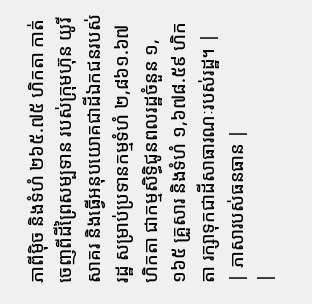ភាពីម៉ិច និងទំហំ ២៦៥.៧៥ ហិកតា កាត់ចេញពីដីព្រៃសម្បទាន របស់ក្រុមហ៊ុន យូរីសាគរ និងធ្វើអនុបយោគជាដីឯកជនរបស់រដ្ឋ សម្រាប់ប្រទានកម្មទំហំ ២,៨៦១.៦៧ ហិកតា ជាកម្មសិទ្ធិជូនពលរដ្ឋចំនួន ១,១៦៥ គ្រួសារ និងទំហំ ១,៦៧៨.៥៩ ហិកតា រក្សាទុកជាដីសាធារណៈរបស់រដ្ឋ។ |
| ភាសារបស់ធនធាន |
|